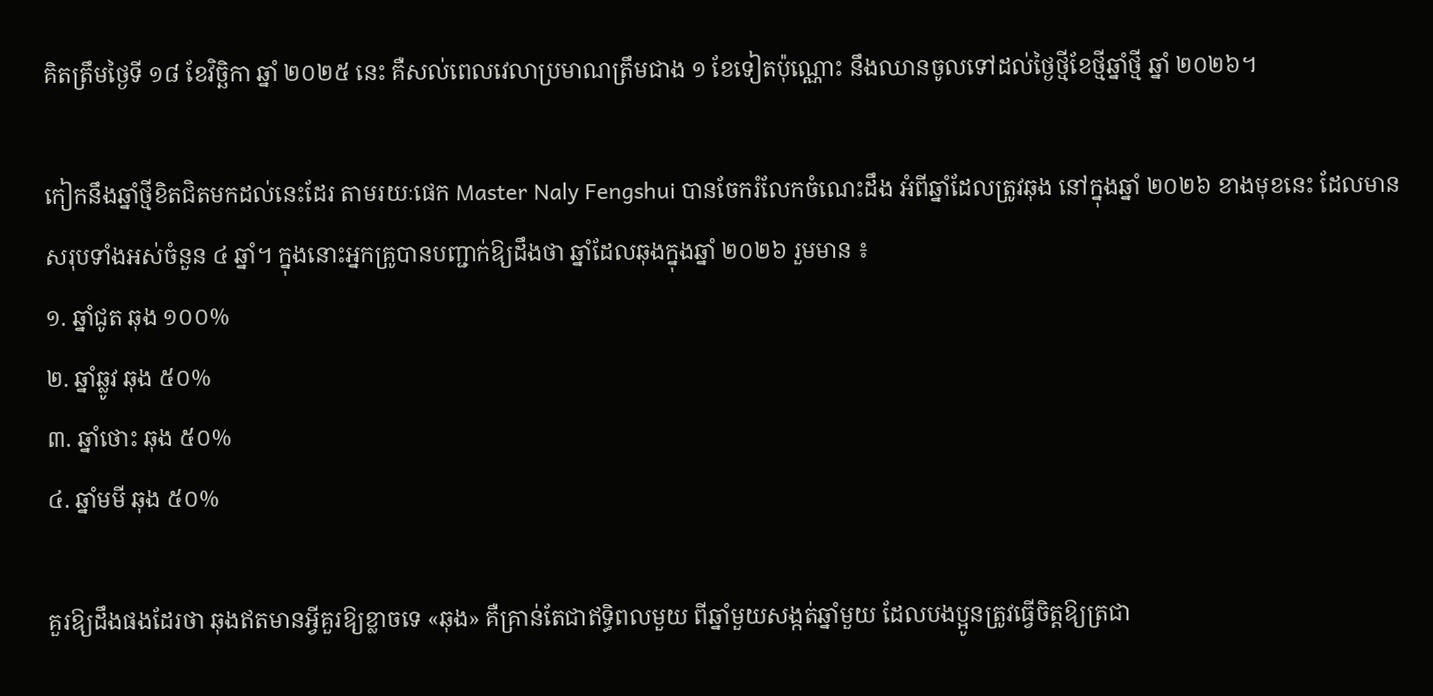គិតត្រឹមថ្ងៃទី ១៨ ខែវិច្ឆិកា ឆ្នាំ ២០២៥ នេះ គឺសល់ពេលវេលាប្រមាណត្រឹមជាង ១ ខែទៀតប៉ុណ្ណោះ នឹងឈានចូលទៅដល់ថ្ងៃថ្មីខែថ្មីឆ្នាំថ្មី ឆ្នាំ ២០២៦។

កៀកនឹងឆ្នាំថ្មីខិតជិតមកដល់នេះដែរ តាមរយៈផេក Master Naly Fengshui បានចែករំលែកចំណេះដឹង អំពីឆ្នាំដែលត្រូវឆុង នៅក្នុងឆ្នាំ ២០២៦ ខាងមុខនេះ ដែលមានសរុបទាំងអស់ចំនួន ៤ ឆ្នាំ។ ក្នុងនោះអ្នកគ្រូបានបញ្ជាក់ឱ្យដឹងថា ឆ្នាំដែលឆុងក្នុងឆ្នាំ ២០២៦ រួមមាន ៖
១. ឆ្នាំជូត ឆុង ១០០%
២. ឆ្នាំឆ្លូវ ឆុង ៥០%
៣. ឆ្នាំថោះ ឆុង ៥០%
៤. ឆ្នាំមមី ឆុង ៥០%

គួរឱ្យដឹងផងដែរថា ឆុងឥតមានអ្វីគួរឱ្យខ្លាចទេ «ឆុង» គឺគ្រាន់តែជាឥទ្ធិពលមួយ ពីឆ្នាំមួយសង្កត់ឆ្នាំមួយ ដែលបងប្អូនត្រូវធ្វើចិត្តឱ្យត្រជា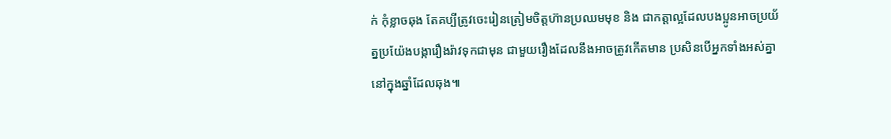ក់ កុំខ្លាចឆុង តែគប្បីត្រូវចេះរៀនត្រៀមចិត្តហ៊ានប្រឈមមុខ និង ជាកត្តាល្អដែលបងប្អូនអាចប្រយ័ត្នប្រយ៉ែងបង្ការឿងរ៉ាវទុកជាមុន ជាមួយរឿងដែលនឹងអាចត្រូវកើតមាន ប្រសិនបើអ្នកទាំងអស់គ្នានៅក្នុងឆ្នាំដែលឆុង៕